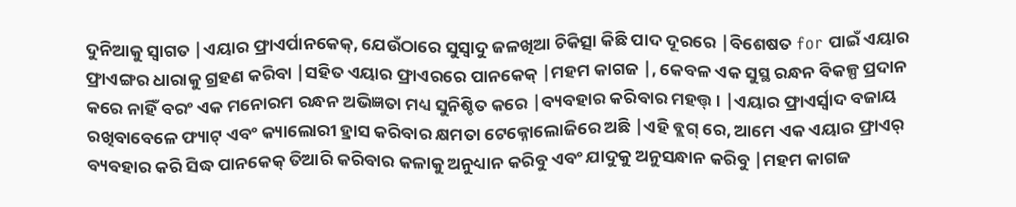ଦୁନିଆକୁ ସ୍ୱାଗତ |ଏୟାର ଫ୍ରାଏର୍ପାନକେକ୍, ଯେଉଁଠାରେ ସୁସ୍ବାଦୁ ଜଳଖିଆ ଚିକିତ୍ସା କିଛି ପାଦ ଦୂରରେ |ବିଶେଷତ for ପାଇଁ ଏୟାର ଫ୍ରାଏଙ୍ଗର ଧାରାକୁ ଗ୍ରହଣ କରିବା |ସହିତ ଏୟାର ଫ୍ରାଏରରେ ପାନକେକ୍ |ମହମ କାଗଜ |, କେବଳ ଏକ ସୁସ୍ଥ ରନ୍ଧନ ବିକଳ୍ପ ପ୍ରଦାନ କରେ ନାହିଁ ବରଂ ଏକ ମନୋରମ ରନ୍ଧନ ଅଭିଜ୍ଞତା ମଧ୍ୟ ସୁନିଶ୍ଚିତ କରେ |ବ୍ୟବହାର କରିବାର ମହତ୍ତ୍। |ଏୟାର ଫ୍ରାଏର୍ସ୍ୱାଦ ବଜାୟ ରଖିବାବେଳେ ଫ୍ୟାଟ୍ ଏବଂ କ୍ୟାଲୋରୀ ହ୍ରାସ କରିବାର କ୍ଷମତା ଟେକ୍ନୋଲୋଜିରେ ଅଛି |ଏହି ବ୍ଲଗ୍ ରେ, ଆମେ ଏକ ଏୟାର ଫ୍ରାଏର୍ ବ୍ୟବହାର କରି ସିଦ୍ଧ ପାନକେକ୍ ତିଆରି କରିବାର କଳାକୁ ଅନୁଧ୍ୟାନ କରିବୁ ଏବଂ ଯାଦୁକୁ ଅନୁସନ୍ଧାନ କରିବୁ |ମହମ କାଗଜ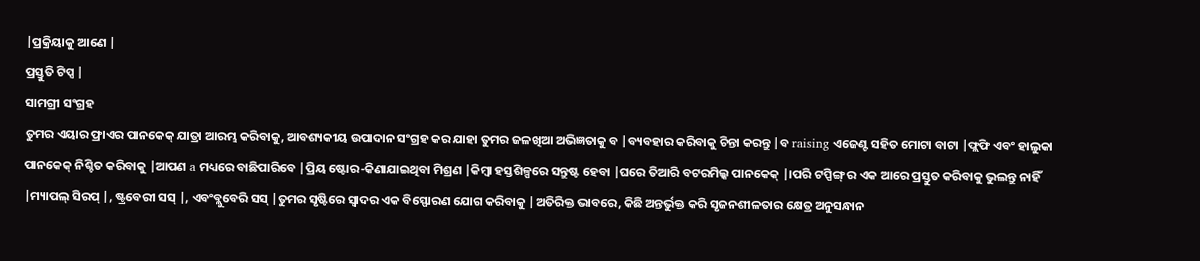|ପ୍ରକ୍ରିୟାକୁ ଆଣେ |
ପ୍ରସ୍ତୁତି ଟିପ୍ସ |
ସାମଗ୍ରୀ ସଂଗ୍ରହ
ତୁମର ଏୟାର ଫ୍ରାଏର ପାନକେକ୍ ଯାତ୍ରା ଆରମ୍ଭ କରିବାକୁ, ଆବଶ୍ୟକୀୟ ଉପାଦାନ ସଂଗ୍ରହ କର ଯାହା ତୁମର ଜଳଖିଆ ଅଭିଜ୍ଞତାକୁ ବ |ବ୍ୟବହାର କରିବାକୁ ଚିନ୍ତା କରନ୍ତୁ |ବ raising ଏଜେଣ୍ଟ ସହିତ ମୋଟା ବାଟା |ଫ୍ଲଫି ଏବଂ ହାଲୁକା ପାନକେକ୍ ନିଶ୍ଚିତ କରିବାକୁ |ଆପଣ a ମଧ୍ୟରେ ବାଛିପାରିବେ |ପ୍ରିୟ ଷ୍ଟୋର-କିଣାଯାଇଥିବା ମିଶ୍ରଣ |କିମ୍ବା ହସ୍ତଶିଳ୍ପରେ ସନ୍ତୁଷ୍ଟ ହେବା |ଘରେ ତିଆରି ବଟରମିଲ୍କ ପାନକେକ୍ |।ପରି ଟପ୍ପିଙ୍ଗ୍ ର ଏକ ଆରେ ପ୍ରସ୍ତୁତ କରିବାକୁ ଭୁଲନ୍ତୁ ନାହିଁ |ମ୍ୟାପଲ୍ ସିରପ୍ |, ଷ୍ଟ୍ରବେରୀ ସସ୍ |, ଏବଂବ୍ଲୁବେରି ସସ୍ |ତୁମର ସୃଷ୍ଟିରେ ସ୍ୱାଦର ଏକ ବିସ୍ଫୋରଣ ଯୋଗ କରିବାକୁ |ଅତିରିକ୍ତ ଭାବରେ, କିଛି ଅନ୍ତର୍ଭୁକ୍ତ କରି ସୃଜନଶୀଳତାର କ୍ଷେତ୍ର ଅନୁସନ୍ଧାନ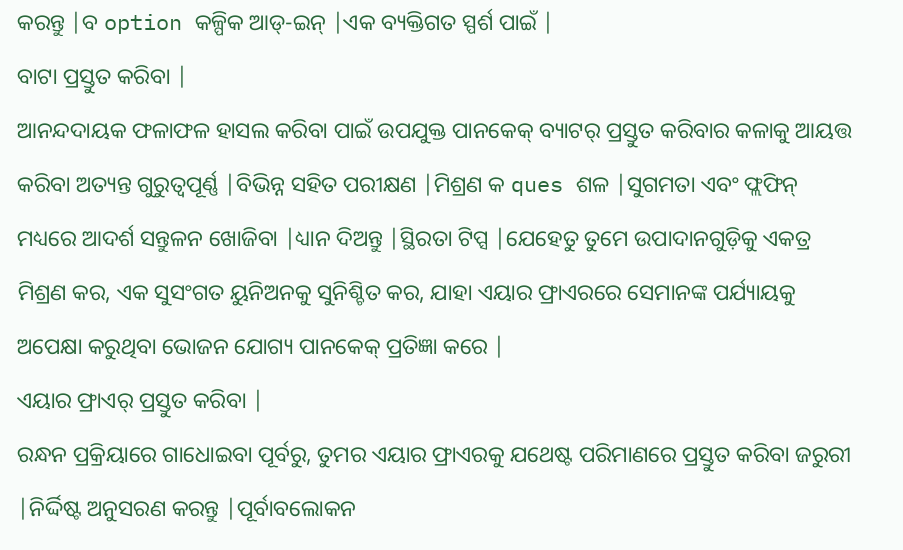କରନ୍ତୁ |ବ option କଳ୍ପିକ ଆଡ୍-ଇନ୍ |ଏକ ବ୍ୟକ୍ତିଗତ ସ୍ପର୍ଶ ପାଇଁ |
ବାଟା ପ୍ରସ୍ତୁତ କରିବା |
ଆନନ୍ଦଦାୟକ ଫଳାଫଳ ହାସଲ କରିବା ପାଇଁ ଉପଯୁକ୍ତ ପାନକେକ୍ ବ୍ୟାଟର୍ ପ୍ରସ୍ତୁତ କରିବାର କଳାକୁ ଆୟତ୍ତ କରିବା ଅତ୍ୟନ୍ତ ଗୁରୁତ୍ୱପୂର୍ଣ୍ଣ |ବିଭିନ୍ନ ସହିତ ପରୀକ୍ଷଣ |ମିଶ୍ରଣ କ ques ଶଳ |ସୁଗମତା ଏବଂ ଫ୍ଲଫିନ୍ ମଧ୍ୟରେ ଆଦର୍ଶ ସନ୍ତୁଳନ ଖୋଜିବା |ଧ୍ୟାନ ଦିଅନ୍ତୁ |ସ୍ଥିରତା ଟିପ୍ସ |ଯେହେତୁ ତୁମେ ଉପାଦାନଗୁଡ଼ିକୁ ଏକତ୍ର ମିଶ୍ରଣ କର, ଏକ ସୁସଂଗତ ୟୁନିଅନକୁ ସୁନିଶ୍ଚିତ କର, ଯାହା ଏୟାର ଫ୍ରାଏରରେ ସେମାନଙ୍କ ପର୍ଯ୍ୟାୟକୁ ଅପେକ୍ଷା କରୁଥିବା ଭୋଜନ ଯୋଗ୍ୟ ପାନକେକ୍ ପ୍ରତିଜ୍ଞା କରେ |
ଏୟାର ଫ୍ରାଏର୍ ପ୍ରସ୍ତୁତ କରିବା |
ରନ୍ଧନ ପ୍ରକ୍ରିୟାରେ ଗାଧୋଇବା ପୂର୍ବରୁ, ତୁମର ଏୟାର ଫ୍ରାଏରକୁ ଯଥେଷ୍ଟ ପରିମାଣରେ ପ୍ରସ୍ତୁତ କରିବା ଜରୁରୀ |ନିର୍ଦ୍ଦିଷ୍ଟ ଅନୁସରଣ କରନ୍ତୁ |ପୂର୍ବାବଲୋକନ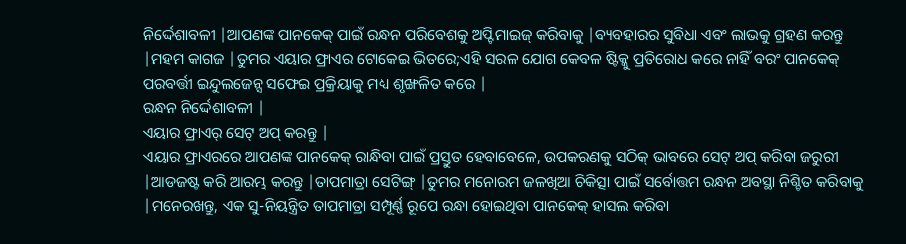ନିର୍ଦ୍ଦେଶାବଳୀ |ଆପଣଙ୍କ ପାନକେକ୍ ପାଇଁ ରନ୍ଧନ ପରିବେଶକୁ ଅପ୍ଟିମାଇଜ୍ କରିବାକୁ |ବ୍ୟବହାରର ସୁବିଧା ଏବଂ ଲାଭକୁ ଗ୍ରହଣ କରନ୍ତୁ |ମହମ କାଗଜ |ତୁମର ଏୟାର ଫ୍ରାଏର ଟୋକେଇ ଭିତରେ;ଏହି ସରଳ ଯୋଗ କେବଳ ଷ୍ଟିକ୍କୁ ପ୍ରତିରୋଧ କରେ ନାହିଁ ବରଂ ପାନକେକ୍ ପରବର୍ତ୍ତୀ ଇନ୍ଦୁଲଜେନ୍ସ ସଫେଇ ପ୍ରକ୍ରିୟାକୁ ମଧ୍ୟ ଶୃଙ୍ଖଳିତ କରେ |
ରନ୍ଧନ ନିର୍ଦ୍ଦେଶାବଳୀ |
ଏୟାର ଫ୍ରାଏର୍ ସେଟ୍ ଅପ୍ କରନ୍ତୁ |
ଏୟାର ଫ୍ରାଏରରେ ଆପଣଙ୍କ ପାନକେକ୍ ରାନ୍ଧିବା ପାଇଁ ପ୍ରସ୍ତୁତ ହେବାବେଳେ, ଉପକରଣକୁ ସଠିକ୍ ଭାବରେ ସେଟ୍ ଅପ୍ କରିବା ଜରୁରୀ |ଆଡଜଷ୍ଟ କରି ଆରମ୍ଭ କରନ୍ତୁ |ତାପମାତ୍ରା ସେଟିଙ୍ଗ୍ |ତୁମର ମନୋରମ ଜଳଖିଆ ଚିକିତ୍ସା ପାଇଁ ସର୍ବୋତ୍ତମ ରନ୍ଧନ ଅବସ୍ଥା ନିଶ୍ଚିତ କରିବାକୁ |ମନେରଖନ୍ତୁ, ଏକ ସୁ-ନିୟନ୍ତ୍ରିତ ତାପମାତ୍ରା ସମ୍ପୂର୍ଣ୍ଣ ରୂପେ ରନ୍ଧା ହୋଇଥିବା ପାନକେକ୍ ହାସଲ କରିବା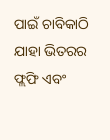ପାଇଁ ଚାବିକାଠି ଯାହା ଭିତରର ଫ୍ଲଫି ଏବଂ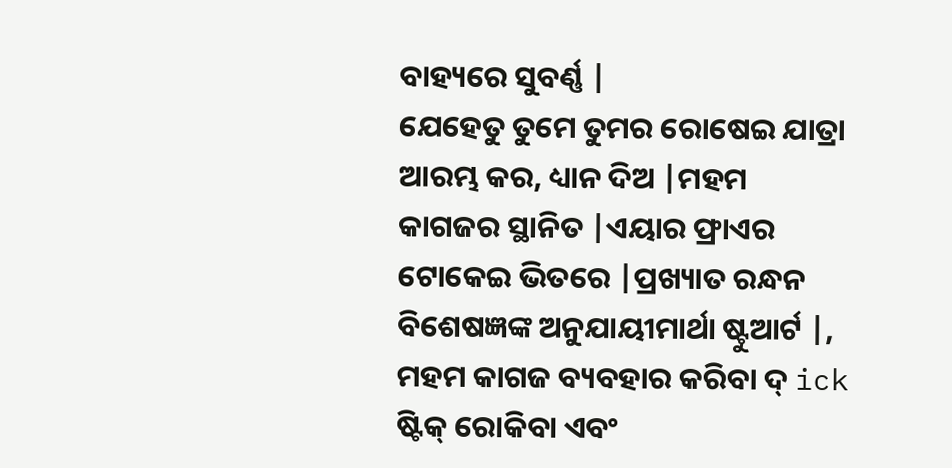ବାହ୍ୟରେ ସୁବର୍ଣ୍ଣ |
ଯେହେତୁ ତୁମେ ତୁମର ରୋଷେଇ ଯାତ୍ରା ଆରମ୍ଭ କର, ଧ୍ୟାନ ଦିଅ |ମହମ କାଗଜର ସ୍ଥାନିତ |ଏୟାର ଫ୍ରାଏର ଟୋକେଇ ଭିତରେ |ପ୍ରଖ୍ୟାତ ରନ୍ଧନ ବିଶେଷଜ୍ଞଙ୍କ ଅନୁଯାୟୀମାର୍ଥା ଷ୍ଟୁଆର୍ଟ |, ମହମ କାଗଜ ବ୍ୟବହାର କରିବା ଦ୍ ick ଷ୍ଟିକ୍ ରୋକିବା ଏବଂ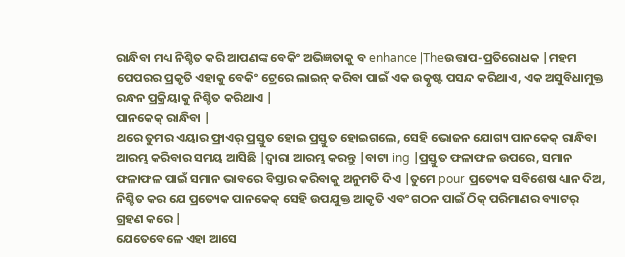ରାନ୍ଧିବା ମଧ୍ୟ ନିଶ୍ଚିତ କରି ଆପଣଙ୍କ ବେକିଂ ଅଭିଜ୍ଞତାକୁ ବ enhance |Theଉତ୍ତାପ-ପ୍ରତିରୋଧକ |ମହମ ପେପରର ପ୍ରକୃତି ଏହାକୁ ବେକିଂ ଟ୍ରେରେ ଲାଇନ୍ କରିବା ପାଇଁ ଏକ ଉତ୍କୃଷ୍ଟ ପସନ୍ଦ କରିଥାଏ, ଏକ ଅସୁବିଧାମୁକ୍ତ ରନ୍ଧନ ପ୍ରକ୍ରିୟାକୁ ନିଶ୍ଚିତ କରିଥାଏ |
ପାନକେକ୍ ରାନ୍ଧିବା |
ଥରେ ତୁମର ଏୟାର ଫ୍ରାଏର୍ ପ୍ରସ୍ତୁତ ହୋଇ ପ୍ରସ୍ତୁତ ହୋଇଗଲେ, ସେହି ଭୋଜନ ଯୋଗ୍ୟ ପାନକେକ୍ ରାନ୍ଧିବା ଆରମ୍ଭ କରିବାର ସମୟ ଆସିଛି |ଦ୍ୱାରା ଆରମ୍ଭ କରନ୍ତୁ |ବାଟା ing |ପ୍ରସ୍ତୁତ ଫଳାଫଳ ଉପରେ, ସମାନ ଫଳାଫଳ ପାଇଁ ସମାନ ଭାବରେ ବିସ୍ତାର କରିବାକୁ ଅନୁମତି ଦିଏ |ତୁମେ pour ପ୍ରତ୍ୟେକ ସବିଶେଷ ଧ୍ୟାନ ଦିଅ, ନିଶ୍ଚିତ କର ଯେ ପ୍ରତ୍ୟେକ ପାନକେକ୍ ସେହି ଉପଯୁକ୍ତ ଆକୃତି ଏବଂ ଗଠନ ପାଇଁ ଠିକ୍ ପରିମାଣର ବ୍ୟାଟର୍ ଗ୍ରହଣ କରେ |
ଯେତେବେଳେ ଏହା ଆସେ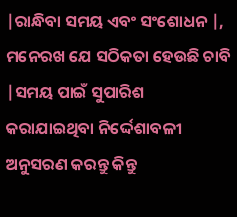|ରାନ୍ଧିବା ସମୟ ଏବଂ ସଂଶୋଧନ |, ମନେରଖ ଯେ ସଠିକତା ହେଉଛି ଚାବି |ସମୟ ପାଇଁ ସୁପାରିଶ କରାଯାଇଥିବା ନିର୍ଦ୍ଦେଶାବଳୀ ଅନୁସରଣ କରନ୍ତୁ କିନ୍ତୁ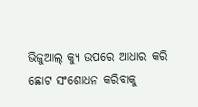ଭିଜୁଆଲ୍ କ୍ୟୁ ଉପରେ ଆଧାର କରି ଛୋଟ ସଂଶୋଧନ କରିବାକୁ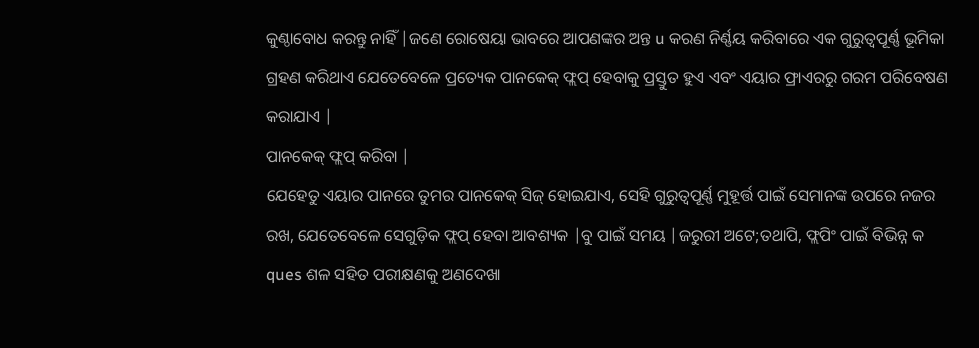କୁଣ୍ଠାବୋଧ କରନ୍ତୁ ନାହିଁ |ଜଣେ ରୋଷେୟା ଭାବରେ ଆପଣଙ୍କର ଅନ୍ତ u କରଣ ନିର୍ଣ୍ଣୟ କରିବାରେ ଏକ ଗୁରୁତ୍ୱପୂର୍ଣ୍ଣ ଭୂମିକା ଗ୍ରହଣ କରିଥାଏ ଯେତେବେଳେ ପ୍ରତ୍ୟେକ ପାନକେକ୍ ଫ୍ଲପ୍ ହେବାକୁ ପ୍ରସ୍ତୁତ ହୁଏ ଏବଂ ଏୟାର ଫ୍ରାଏରରୁ ଗରମ ପରିବେଷଣ କରାଯାଏ |
ପାନକେକ୍ ଫ୍ଲପ୍ କରିବା |
ଯେହେତୁ ଏୟାର ପାନରେ ତୁମର ପାନକେକ୍ ସିଜ୍ ହୋଇଯାଏ, ସେହି ଗୁରୁତ୍ୱପୂର୍ଣ୍ଣ ମୁହୂର୍ତ୍ତ ପାଇଁ ସେମାନଙ୍କ ଉପରେ ନଜର ରଖ, ଯେତେବେଳେ ସେଗୁଡ଼ିକ ଫ୍ଲପ୍ ହେବା ଆବଶ୍ୟକ |ବୁ ପାଇଁ ସମୟ |ଜରୁରୀ ଅଟେ;ତଥାପି, ଫ୍ଲପିଂ ପାଇଁ ବିଭିନ୍ନ କ ques ଶଳ ସହିତ ପରୀକ୍ଷଣକୁ ଅଣଦେଖା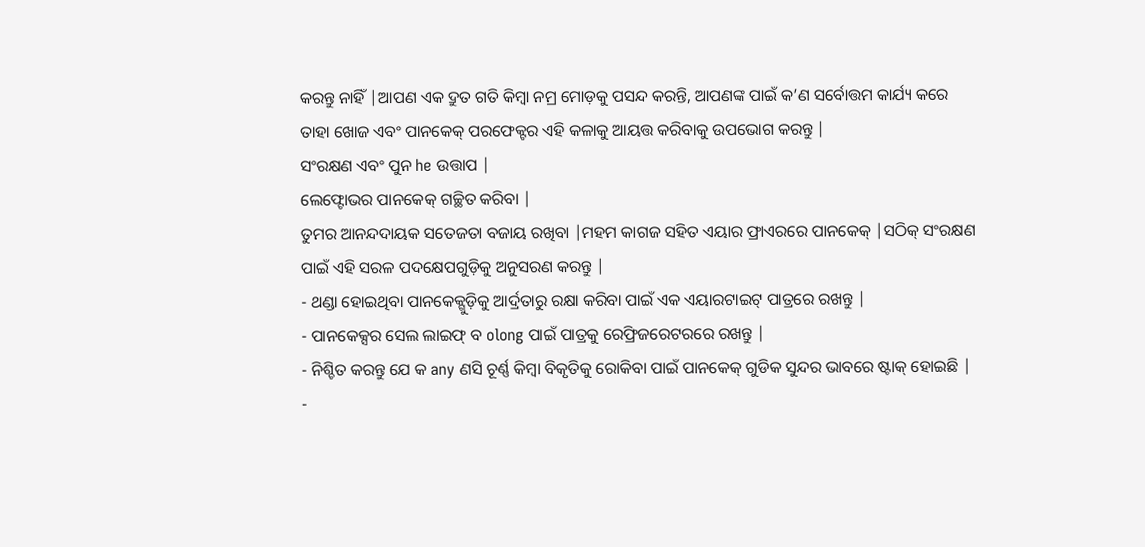କରନ୍ତୁ ନାହିଁ |ଆପଣ ଏକ ଦ୍ରୁତ ଗତି କିମ୍ବା ନମ୍ର ମୋଡ଼କୁ ପସନ୍ଦ କରନ୍ତି, ଆପଣଙ୍କ ପାଇଁ କ’ଣ ସର୍ବୋତ୍ତମ କାର୍ଯ୍ୟ କରେ ତାହା ଖୋଜ ଏବଂ ପାନକେକ୍ ପରଫେକ୍ଟର ଏହି କଳାକୁ ଆୟତ୍ତ କରିବାକୁ ଉପଭୋଗ କରନ୍ତୁ |
ସଂରକ୍ଷଣ ଏବଂ ପୁନ he ଉତ୍ତାପ |
ଲେଫ୍ଟୋଭର ପାନକେକ୍ ଗଚ୍ଛିତ କରିବା |
ତୁମର ଆନନ୍ଦଦାୟକ ସତେଜତା ବଜାୟ ରଖିବା |ମହମ କାଗଜ ସହିତ ଏୟାର ଫ୍ରାଏରରେ ପାନକେକ୍ |ସଠିକ୍ ସଂରକ୍ଷଣ ପାଇଁ ଏହି ସରଳ ପଦକ୍ଷେପଗୁଡ଼ିକୁ ଅନୁସରଣ କରନ୍ତୁ |
- ଥଣ୍ଡା ହୋଇଥିବା ପାନକେକ୍ଗୁଡ଼ିକୁ ଆର୍ଦ୍ରତାରୁ ରକ୍ଷା କରିବା ପାଇଁ ଏକ ଏୟାରଟାଇଟ୍ ପାତ୍ରରେ ରଖନ୍ତୁ |
- ପାନକେକ୍ସର ସେଲ ଲାଇଫ୍ ବ olong ପାଇଁ ପାତ୍ରକୁ ରେଫ୍ରିଜରେଟରରେ ରଖନ୍ତୁ |
- ନିଶ୍ଚିତ କରନ୍ତୁ ଯେ କ any ଣସି ଚୂର୍ଣ୍ଣ କିମ୍ବା ବିକୃତିକୁ ରୋକିବା ପାଇଁ ପାନକେକ୍ ଗୁଡିକ ସୁନ୍ଦର ଭାବରେ ଷ୍ଟାକ୍ ହୋଇଛି |
-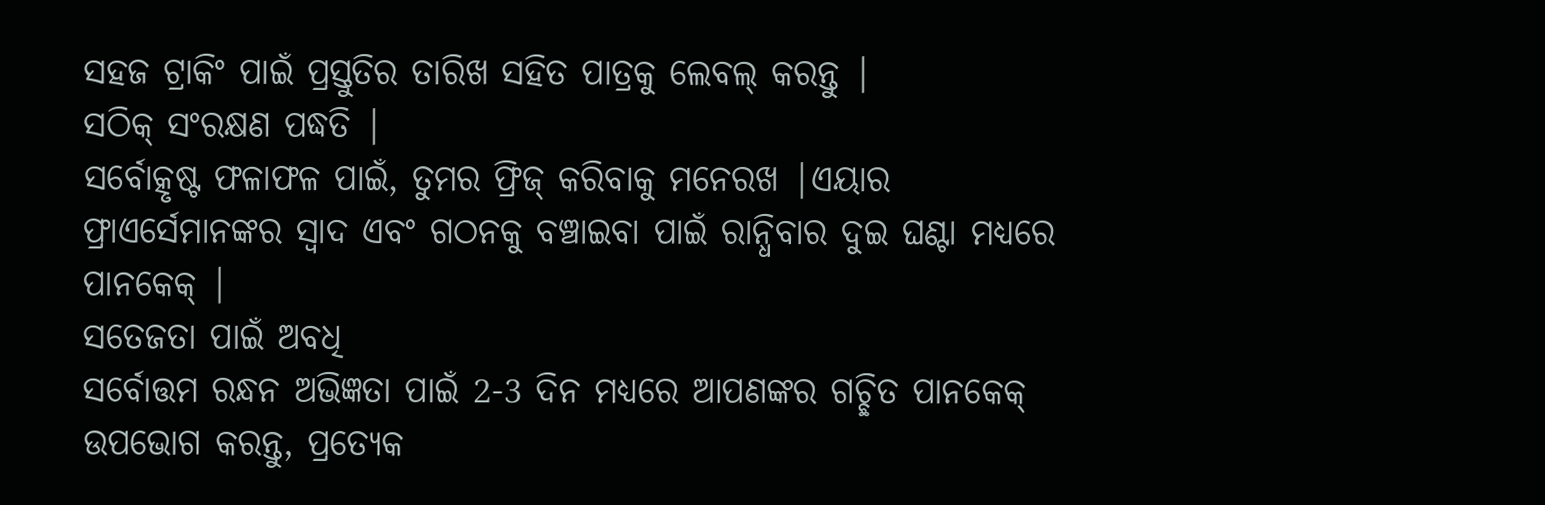ସହଜ ଟ୍ରାକିଂ ପାଇଁ ପ୍ରସ୍ତୁତିର ତାରିଖ ସହିତ ପାତ୍ରକୁ ଲେବଲ୍ କରନ୍ତୁ |
ସଠିକ୍ ସଂରକ୍ଷଣ ପଦ୍ଧତି |
ସର୍ବୋତ୍କୃଷ୍ଟ ଫଳାଫଳ ପାଇଁ, ତୁମର ଫ୍ରିଜ୍ କରିବାକୁ ମନେରଖ |ଏୟାର ଫ୍ରାଏର୍ସେମାନଙ୍କର ସ୍ୱାଦ ଏବଂ ଗଠନକୁ ବଞ୍ଚାଇବା ପାଇଁ ରାନ୍ଧିବାର ଦୁଇ ଘଣ୍ଟା ମଧ୍ୟରେ ପାନକେକ୍ |
ସତେଜତା ପାଇଁ ଅବଧି
ସର୍ବୋତ୍ତମ ରନ୍ଧନ ଅଭିଜ୍ଞତା ପାଇଁ 2-3 ଦିନ ମଧ୍ୟରେ ଆପଣଙ୍କର ଗଚ୍ଛିତ ପାନକେକ୍ ଉପଭୋଗ କରନ୍ତୁ, ପ୍ରତ୍ୟେକ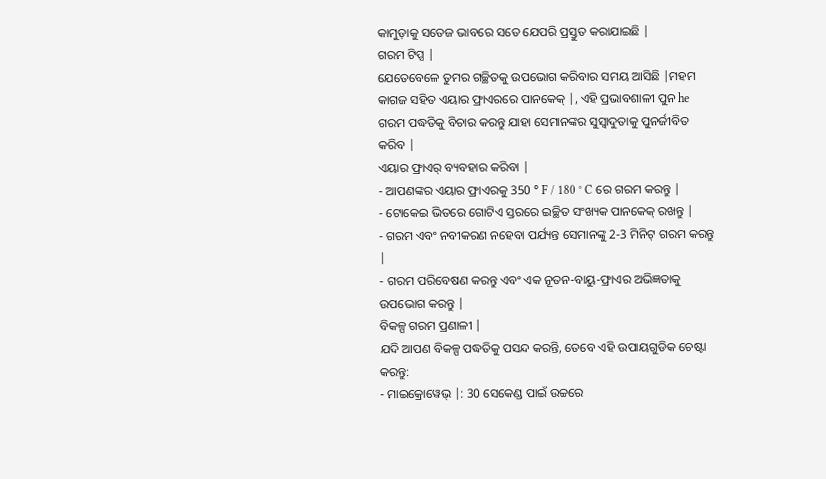କାମୁଡ଼ାକୁ ସତେଜ ଭାବରେ ସତେ ଯେପରି ପ୍ରସ୍ତୁତ କରାଯାଇଛି |
ଗରମ ଟିପ୍ସ |
ଯେତେବେଳେ ତୁମର ଗଚ୍ଛିତକୁ ଉପଭୋଗ କରିବାର ସମୟ ଆସିଛି |ମହମ କାଗଜ ସହିତ ଏୟାର ଫ୍ରାଏରରେ ପାନକେକ୍ |, ଏହି ପ୍ରଭାବଶାଳୀ ପୁନ he ଗରମ ପଦ୍ଧତିକୁ ବିଚାର କରନ୍ତୁ ଯାହା ସେମାନଙ୍କର ସୁସ୍ବାଦୁତାକୁ ପୁନର୍ଜୀବିତ କରିବ |
ଏୟାର ଫ୍ରାଏର୍ ବ୍ୟବହାର କରିବା |
- ଆପଣଙ୍କର ଏୟାର ଫ୍ରାଏରକୁ 350 ° F / 180 ° C ରେ ଗରମ କରନ୍ତୁ |
- ଟୋକେଇ ଭିତରେ ଗୋଟିଏ ସ୍ତରରେ ଇଚ୍ଛିତ ସଂଖ୍ୟକ ପାନକେକ୍ ରଖନ୍ତୁ |
- ଗରମ ଏବଂ ନବୀକରଣ ନହେବା ପର୍ଯ୍ୟନ୍ତ ସେମାନଙ୍କୁ 2-3 ମିନିଟ୍ ଗରମ କରନ୍ତୁ |
- ଗରମ ପରିବେଷଣ କରନ୍ତୁ ଏବଂ ଏକ ନୂତନ-ବାୟୁ-ଫ୍ରାଏର ଅଭିଜ୍ଞତାକୁ ଉପଭୋଗ କରନ୍ତୁ |
ବିକଳ୍ପ ଗରମ ପ୍ରଣାଳୀ |
ଯଦି ଆପଣ ବିକଳ୍ପ ପଦ୍ଧତିକୁ ପସନ୍ଦ କରନ୍ତି, ତେବେ ଏହି ଉପାୟଗୁଡିକ ଚେଷ୍ଟା କରନ୍ତୁ:
- ମାଇକ୍ରୋୱେଭ୍ |: 30 ସେକେଣ୍ଡ ପାଇଁ ଉଚ୍ଚରେ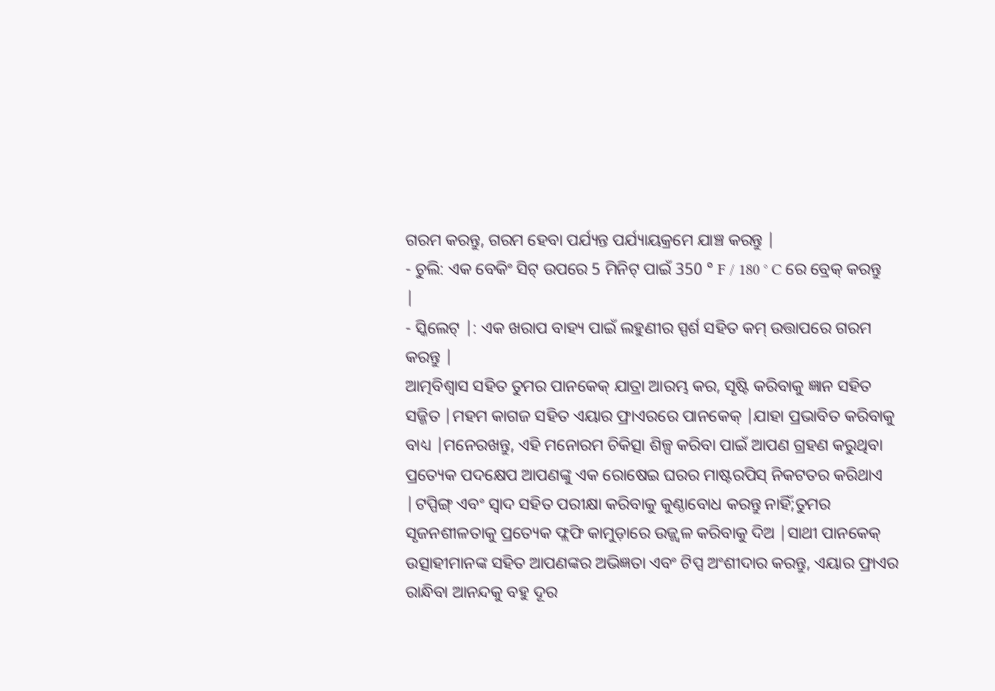ଗରମ କରନ୍ତୁ, ଗରମ ହେବା ପର୍ଯ୍ୟନ୍ତ ପର୍ଯ୍ୟାୟକ୍ରମେ ଯାଞ୍ଚ କରନ୍ତୁ |
- ଚୁଲି: ଏକ ବେକିଂ ସିଟ୍ ଉପରେ 5 ମିନିଟ୍ ପାଇଁ 350 ° F / 180 ° C ରେ ବ୍ରେକ୍ କରନ୍ତୁ |
- ସ୍କିଲେଟ୍ |: ଏକ ଖରାପ ବାହ୍ୟ ପାଇଁ ଲହୁଣୀର ସ୍ପର୍ଶ ସହିତ କମ୍ ଉତ୍ତାପରେ ଗରମ କରନ୍ତୁ |
ଆତ୍ମବିଶ୍ୱାସ ସହିତ ତୁମର ପାନକେକ୍ ଯାତ୍ରା ଆରମ୍ଭ କର, ସୃଷ୍ଟି କରିବାକୁ ଜ୍ଞାନ ସହିତ ସଜ୍ଜିତ |ମହମ କାଗଜ ସହିତ ଏୟାର ଫ୍ରାଏରରେ ପାନକେକ୍ |ଯାହା ପ୍ରଭାବିତ କରିବାକୁ ବାଧ୍ୟ |ମନେରଖନ୍ତୁ, ଏହି ମନୋରମ ଚିକିତ୍ସା ଶିଳ୍ପ କରିବା ପାଇଁ ଆପଣ ଗ୍ରହଣ କରୁଥିବା ପ୍ରତ୍ୟେକ ପଦକ୍ଷେପ ଆପଣଙ୍କୁ ଏକ ରୋଷେଇ ଘରର ମାଷ୍ଟରପିସ୍ ନିକଟତର କରିଥାଏ |ଟପ୍ପିଙ୍ଗ୍ ଏବଂ ସ୍ୱାଦ ସହିତ ପରୀକ୍ଷା କରିବାକୁ କୁଣ୍ଠାବୋଧ କରନ୍ତୁ ନାହିଁ;ତୁମର ସୃଜନଶୀଳତାକୁ ପ୍ରତ୍ୟେକ ଫ୍ଲଫି କାମୁଡ଼ାରେ ଉଜ୍ଜ୍ୱଳ କରିବାକୁ ଦିଅ |ସାଥୀ ପାନକେକ୍ ଉତ୍ସାହୀମାନଙ୍କ ସହିତ ଆପଣଙ୍କର ଅଭିଜ୍ଞତା ଏବଂ ଟିପ୍ସ ଅଂଶୀଦାର କରନ୍ତୁ, ଏୟାର ଫ୍ରାଏର ରାନ୍ଧିବା ଆନନ୍ଦକୁ ବହୁ ଦୂର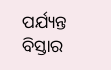ପର୍ଯ୍ୟନ୍ତ ବିସ୍ତାର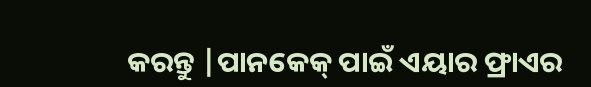କରନ୍ତୁ |ପାନକେକ୍ ପାଇଁ ଏୟାର ଫ୍ରାଏର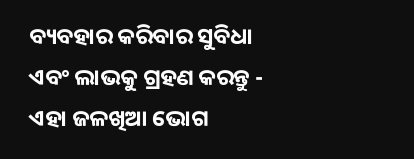ବ୍ୟବହାର କରିବାର ସୁବିଧା ଏବଂ ଲାଭକୁ ଗ୍ରହଣ କରନ୍ତୁ - ଏହା ଜଳଖିଆ ଭୋଗ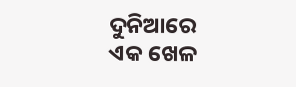ଦୁନିଆରେ ଏକ ଖେଳ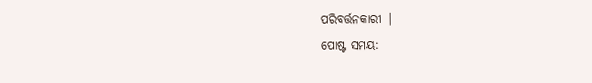ପରିବର୍ତ୍ତନକାରୀ |
ପୋଷ୍ଟ ସମୟ: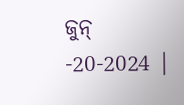ଜୁନ୍ -20-2024 |